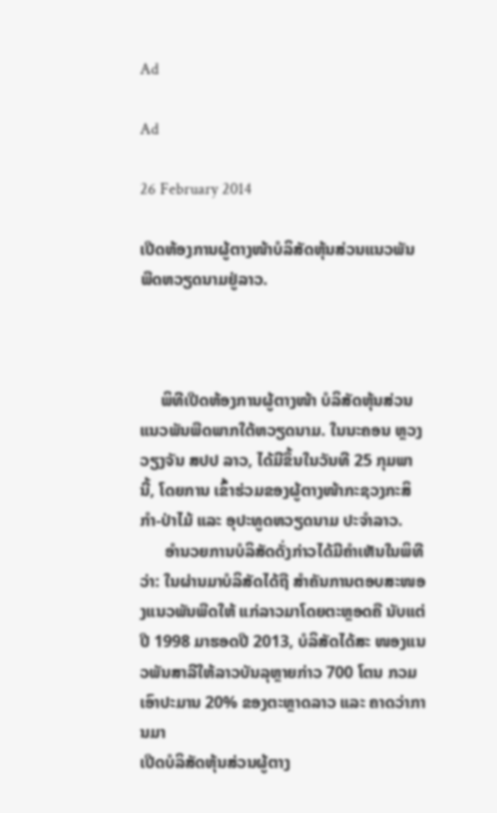Ad

Ad

26 February 2014

ເປີດຫ້ອງການຜູ້ຕາງໜ້າບໍລິສັດຫຸ້ນສ່ວນແນວພັນພືດຫວຽດນາມຢູ່ລາວ.



     ພິທີເປີດຫ້ອງການຜູ້ຕາງໜ້າ ບໍລິສັດຫຸ້ນສ່ວນແນວພັນພືດພາກໃຕ້ຫວຽດນາມ. ໃນນະຄອນ ຫຼວງວຽງຈັນ ສປປ ລາວ, ໄດ້ມີຂຶ້ນໃນວັນທີ 25 ກຸມພານີ້, ໂດຍການ ເຂົ້າຮ່ວມຂອງຜູ້ຕາງໜ້າກະຊວງກະສິກຳ-ປ່າໄມ້ ແລະ ອຸປະທູດຫວຽດນາມ ປະຈຳລາວ.
      ອຳນວຍການບໍລິສັດດັ່ງກ່າວໄດ້ມີຄຳເຫັນໃນພິທີວ່າ: ໃນຜ່ານມາບໍລິສັດໄດ້ຖື ສຳຄັນການຕອບສະໜອງແນວພັນພືດໃຫ້ ແກ່ລາວມາໂດຍຕະຫຼອດຄື ນັບແຕ່ປີ 1998 ມາຮອດປີ 2013, ບໍລິສັດໄດ້ສະ ໜອງແນວພັນສາລີໃຫ້ລາວບັນລຸຫຼາຍກ່າວ 700 ໂຕນ ກວມເອົາປະມານ 20% ຂອງຕະຫຼາດລາວ ແລະ ຄາດວ່າການມາ
ເປີດບໍລິສັດຫຸ້ນສ່ວນຜູ້ຕາງ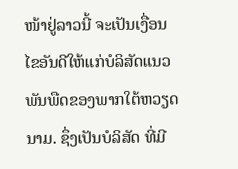ໜ້າຢູ່ລາວນີ້ ຈະເປັນເງື່ອນໄຂອັນດີໃຫ້ແກ່ບໍລິສັດແນວພັນພືດຂອງພາກໃຕ້ຫວຽດນາມ. ຊຶ່ງເປັນບໍລິສັດ ທີ່ມີ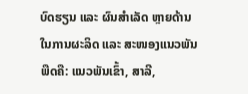ບົດຮຽນ ແລະ ຜົນສຳເລັດ ຫຼາຍດ້ານໃນການຜະລິດ ແລະ ສະໜອງແນວພັນພືດຄື: ແນວພັນເຂົ້າ, ສາລີ,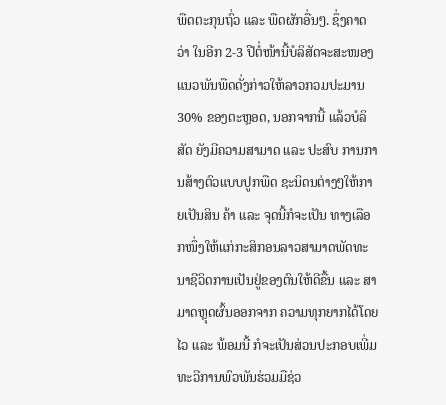ພືດຕະກຸນຖົ່ວ ແລະ ພືດຜັກອື່ນໆ. ຊຶ່ງຄາດວ່າ ໃນອີກ 2-3 ປີຕໍ່ໜ້ານີ້ບໍລິສັດຈະສະໜອງແນວພັນພືດດັ່ງກ່າວໃຫ້ລາວກວມປະມານ 30% ຂອງຕະຫຼອດ, ນອກຈາກນີ້ ແລ້ວບໍລິສັດ ຍັງມີຄວາມສາມາດ ແລະ ປະສົບ ການການສ້າງຕົວແບບປູກພືດ ຊະນິດນຕ່າງໆໃຫ້ກາຍເປັນສິນ ຄ້າ ແລະ ຈຸດນີ້ກໍຈະເປັນ ທາງເລືອກໜຶ່ງໃຫ້ແກ່ກະສິກອນລາວສາມາດພັດທະນາຊີວິດການເປັນຢູ່ຂອງຕົນໃຫ້ດີຂື້ນ ແລະ ສາມາດຫຼຸດຜົ້ນອອກຈາກ ຄວາມທຸກຍາກໄດ້ໂດຍໄວ ແລະ ພ້ອມນີ້ ກໍຈະເປັນສ່ວນປະກອບເພີ່ມທະວີການພົວພັນຮ່ວມມືຊ່ວ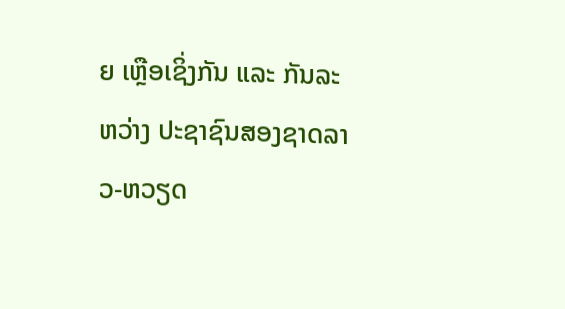ຍ ເຫຼືອເຊິ່ງກັນ ແລະ ກັນລະຫວ່າງ ປະຊາຊົນສອງຊາດລາວ-ຫວຽດ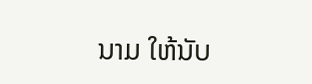ນາມ ໃຫ້ນັບ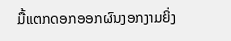ມື້ແຕກດອກອອກຜົນງອກງາມຍິ່ງ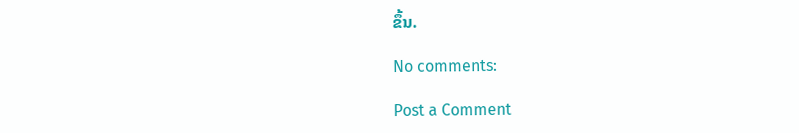ຂຶ້ນ.

No comments:

Post a Comment